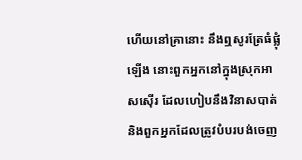ហើយនៅគ្រានោះ នឹងឮសូរត្រែធំផ្លុំឡើង នោះពួកអ្នកនៅក្នុងស្រុកអាសស៊ើរ ដែលហៀបនឹងវិនាសបាត់ និងពួកអ្នកដែលត្រូវបំបរបង់ចេញ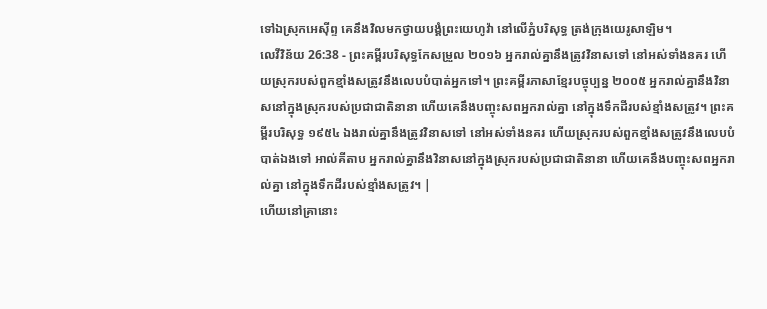ទៅឯស្រុកអេស៊ីព្ទ គេនឹងវិលមកថ្វាយបង្គំព្រះយេហូវ៉ា នៅលើភ្នំបរិសុទ្ធ ត្រង់ក្រុងយេរូសាឡិម។
លេវីវិន័យ 26:38 - ព្រះគម្ពីរបរិសុទ្ធកែសម្រួល ២០១៦ អ្នករាល់គ្នានឹងត្រូវវិនាសទៅ នៅអស់ទាំងនគរ ហើយស្រុករបស់ពួកខ្មាំងសត្រូវនឹងលេបបំបាត់អ្នកទៅ។ ព្រះគម្ពីរភាសាខ្មែរបច្ចុប្បន្ន ២០០៥ អ្នករាល់គ្នានឹងវិនាសនៅក្នុងស្រុករបស់ប្រជាជាតិនានា ហើយគេនឹងបញ្ចុះសពអ្នករាល់គ្នា នៅក្នុងទឹកដីរបស់ខ្មាំងសត្រូវ។ ព្រះគម្ពីរបរិសុទ្ធ ១៩៥៤ ឯងរាល់គ្នានឹងត្រូវវិនាសទៅ នៅអស់ទាំងនគរ ហើយស្រុករបស់ពួកខ្មាំងសត្រូវនឹងលេបបំបាត់ឯងទៅ អាល់គីតាប អ្នករាល់គ្នានឹងវិនាសនៅក្នុងស្រុករបស់ប្រជាជាតិនានា ហើយគេនឹងបញ្ចុះសពអ្នករាល់គ្នា នៅក្នុងទឹកដីរបស់ខ្មាំងសត្រូវ។ |
ហើយនៅគ្រានោះ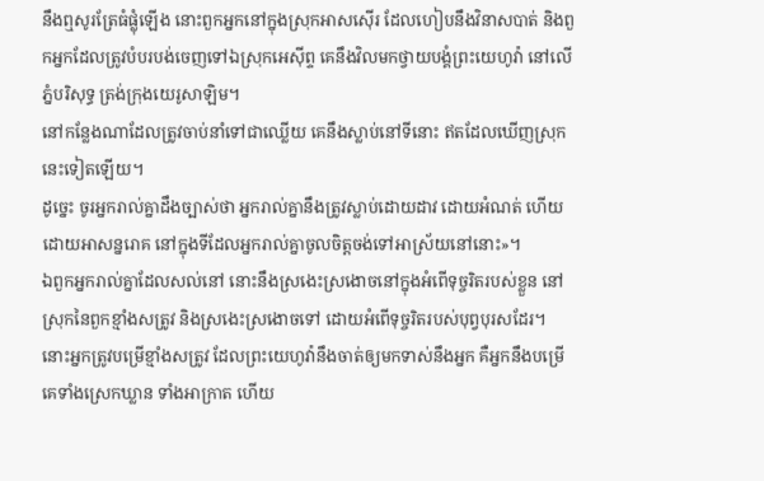នឹងឮសូរត្រែធំផ្លុំឡើង នោះពួកអ្នកនៅក្នុងស្រុកអាសស៊ើរ ដែលហៀបនឹងវិនាសបាត់ និងពួកអ្នកដែលត្រូវបំបរបង់ចេញទៅឯស្រុកអេស៊ីព្ទ គេនឹងវិលមកថ្វាយបង្គំព្រះយេហូវ៉ា នៅលើភ្នំបរិសុទ្ធ ត្រង់ក្រុងយេរូសាឡិម។
នៅកន្លែងណាដែលត្រូវចាប់នាំទៅជាឈ្លើយ គេនឹងស្លាប់នៅទីនោះ ឥតដែលឃើញស្រុកនេះទៀតឡើយ។
ដូច្នេះ ចូរអ្នករាល់គ្នាដឹងច្បាស់ថា អ្នករាល់គ្នានឹងត្រូវស្លាប់ដោយដាវ ដោយអំណត់ ហើយដោយអាសន្នរោគ នៅក្នុងទីដែលអ្នករាល់គ្នាចូលចិត្តចង់ទៅអាស្រ័យនៅនោះ»។
ឯពួកអ្នករាល់គ្នាដែលសល់នៅ នោះនឹងស្រងេះស្រងោចនៅក្នុងអំពើទុច្ចរិតរបស់ខ្លួន នៅស្រុកនៃពួកខ្មាំងសត្រូវ និងស្រងេះស្រងោចទៅ ដោយអំពើទុច្ចរិតរបស់បុព្វបុរសដែរ។
នោះអ្នកត្រូវបម្រើខ្មាំងសត្រូវ ដែលព្រះយេហូវ៉ានឹងចាត់ឲ្យមកទាស់នឹងអ្នក គឺអ្នកនឹងបម្រើគេទាំងស្រេកឃ្លាន ទាំងអាក្រាត ហើយ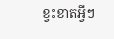ខ្វះខាតអ្វីៗ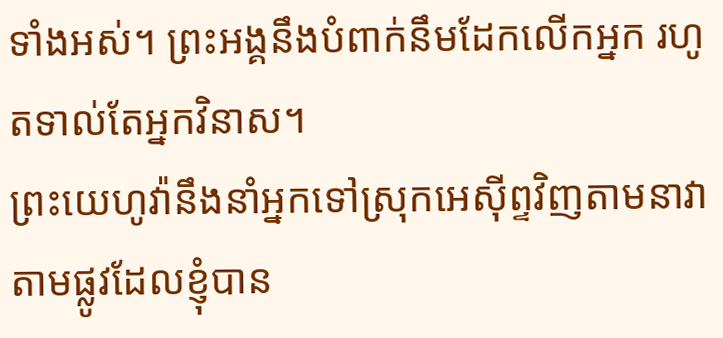ទាំងអស់។ ព្រះអង្គនឹងបំពាក់នឹមដែកលើកអ្នក រហូតទាល់តែអ្នកវិនាស។
ព្រះយេហូវ៉ានឹងនាំអ្នកទៅស្រុកអេស៊ីព្ទវិញតាមនាវា តាមផ្លូវដែលខ្ញុំបាន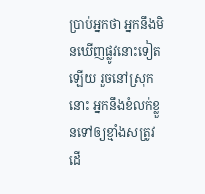ប្រាប់អ្នកថា អ្នកនឹងមិនឃើញផ្លូវនោះទៀតឡើយ រួចនៅស្រុកនោះ អ្នកនឹងខំលក់ខ្លួនទៅឲ្យខ្មាំងសត្រូវ ដើ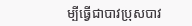ម្បីធ្វើជាបាវប្រុសបាវ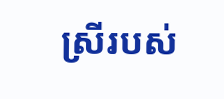ស្រីរបស់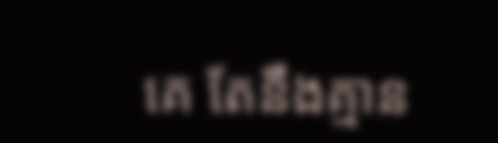គេ តែនឹងគ្មាន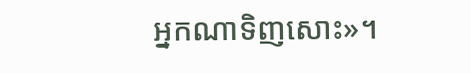អ្នកណាទិញសោះ»។